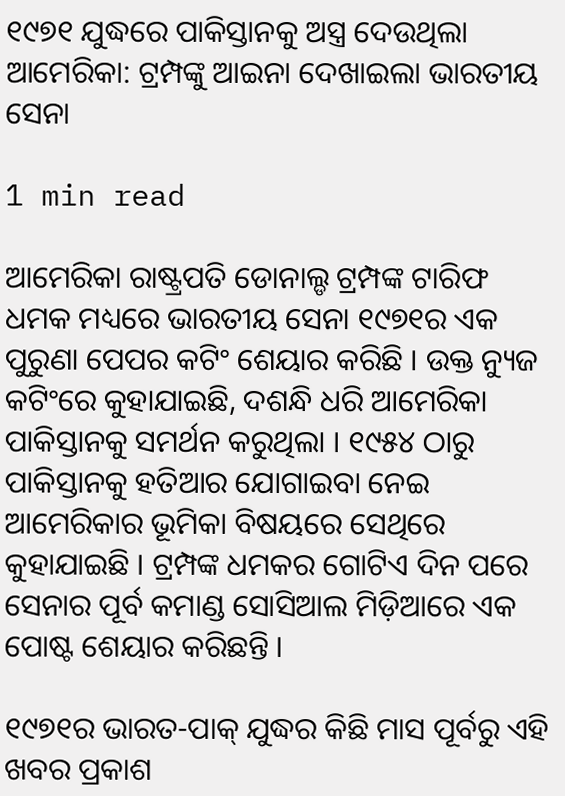୧୯୭୧ ଯୁଦ୍ଧରେ ପାକିସ୍ତାନକୁ ଅସ୍ତ୍ର ଦେଉଥିଲା ଆମେରିକା: ଟ୍ରମ୍ପଙ୍କୁ ଆଇନା ଦେଖାଇଲା ଭାରତୀୟ ସେନା

1 min read

ଆମେରିକା ରାଷ୍ଟ୍ରପତି ଡୋନାଲ୍ଡ ଟ୍ରମ୍ପଙ୍କ ଟାରିଫ ଧମକ ମଧ୍ୟରେ ଭାରତୀୟ ସେନା ୧୯୭୧ର ଏକ ପୁରୁଣା ପେପର କଟିଂ ଶେୟାର କରିଛି । ଉକ୍ତ ନ୍ୟୁଜ କଟିଂରେ କୁହାଯାଇଛି, ଦଶନ୍ଧି ଧରି ଆମେରିକା ପାକିସ୍ତାନକୁ ସମର୍ଥନ କରୁଥିଲା । ୧୯୫୪ ଠାରୁ ପାକିସ୍ତାନକୁ ହତିଆର ଯୋଗାଇବା ନେଇ ଆମେରିକାର ଭୂମିକା ବିଷୟରେ ସେଥିରେ କୁହାଯାଇଛି । ଟ୍ରମ୍ପଙ୍କ ଧମକର ଗୋଟିଏ ଦିନ ପରେ ସେନାର ପୂର୍ବ କମାଣ୍ଡ ସୋସିଆଲ ମିଡ଼ିଆରେ ଏକ ପୋଷ୍ଟ ଶେୟାର କରିଛନ୍ତି ।

୧୯୭୧ର ଭାରତ-ପାକ୍ ଯୁଦ୍ଧର କିଛି ମାସ ପୂର୍ବରୁ ଏହି ଖବର ପ୍ରକାଶ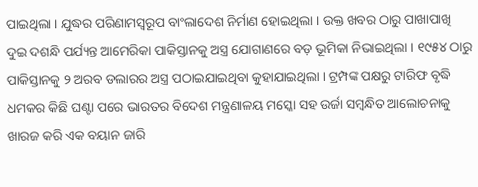ପାଇଥିଲା । ଯୁଦ୍ଧର ପରିଣାମସ୍ବରୂପ ବାଂଲାଦେଶ ନିର୍ମାଣ ହୋଇଥିଲା । ଉକ୍ତ ଖବର ଠାରୁ ପାଖାପାଖି ଦୁଇ ଦଶନ୍ଧି ପର୍ଯ୍ୟନ୍ତ ଆମେରିକା ପାକିସ୍ତାନକୁ ଅସ୍ତ୍ର ଯୋଗାଣରେ ବଡ଼ ଭୂମିକା ନିଭାଇଥିଲା । ୧୯୫୪ ଠାରୁ ପାକିସ୍ତାନକୁ ୨ ଅରବ ଡଲାରର ଅସ୍ତ୍ର ପଠାଇଯାଇଥିବା କୁହାଯାଇଥିଲା । ଟ୍ରମ୍ପଙ୍କ ପକ୍ଷରୁ ଟାରିଫ ବୃଦ୍ଧି ଧମକର କିଛି ଘଣ୍ଟା ପରେ ଭାରତର ବିଦେଶ ମନ୍ତ୍ରଣାଳୟ ମସ୍କୋ ସହ ଉର୍ଜା ସମ୍ବନ୍ଧିତ ଆଲୋଚନାକୁ ଖାରଜ କରି ଏକ ବୟାନ ଜାରି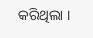କରିଥିଲା ।